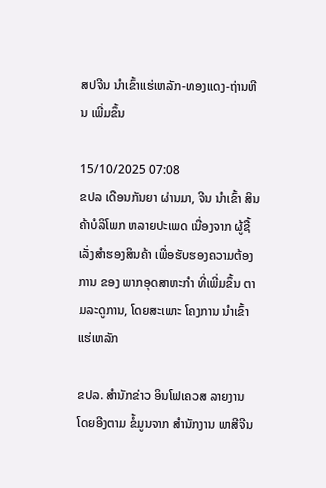ສປຈີນ ນຳເຂົ້າແຮ່ເຫລັກ-ທອງແດງ-ຖ່ານຫີນ ເພີ່ມຂຶ້ນ

15/10/2025 07:08
ຂປລ ເດືອນກັນຍາ ຜ່ານມາ, ຈີນ ນໍາເຂົ້າ ສິນຄ້າບໍລິໂພກ ຫລາຍປະເພດ ເນື່ອງຈາກ ຜູ້ຊື້ເລັ່ງສຳຮອງສິນຄ້າ ເພື່ອຮັບຮອງຄວາມຕ້ອງການ ຂອງ ພາກອຸດສາຫະກຳ ທີ່ເພີ່ມຂຶ້ນ ຕາມລະດູການ, ໂດຍສະເພາະ ໂຄງການ ນຳເຂົ້າ ແຮ່ເຫລັກ

ຂປລ. ສຳນັກຂ່າວ ອິນໂຟເຄວສ ລາຍງານ ໂດຍອີງຕາມ ຂໍ້ມູນຈາກ ສຳນັກງານ ພາສີຈີນ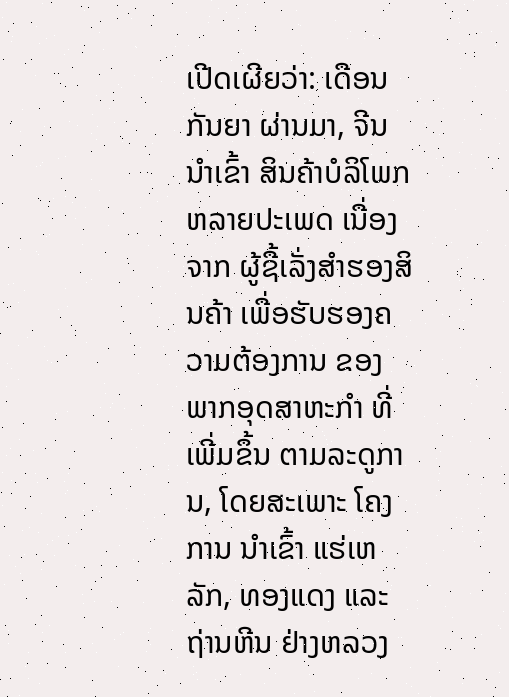ເປີດເຜີຍວ່າ: ເດືອນກັນຍາ ຜ່ານມາ, ຈີນ ນໍາເຂົ້າ ສິນຄ້າບໍລິໂພກ ຫລາຍປະເພດ ເນື່ອງຈາກ ຜູ້ຊື້ເລັ່ງສຳຮອງສິນຄ້າ ເພື່ອຮັບຮອງຄວາມຕ້ອງການ ຂອງ ພາກອຸດສາຫະກຳ ທີ່ເພີ່ມຂຶ້ນ ຕາມລະດູການ, ໂດຍສະເພາະ ໂຄງການ ນຳເຂົ້າ ແຮ່ເຫລັກ, ທອງແດງ ແລະ ຖ່ານຫີນ ຢ່າງຫລວງ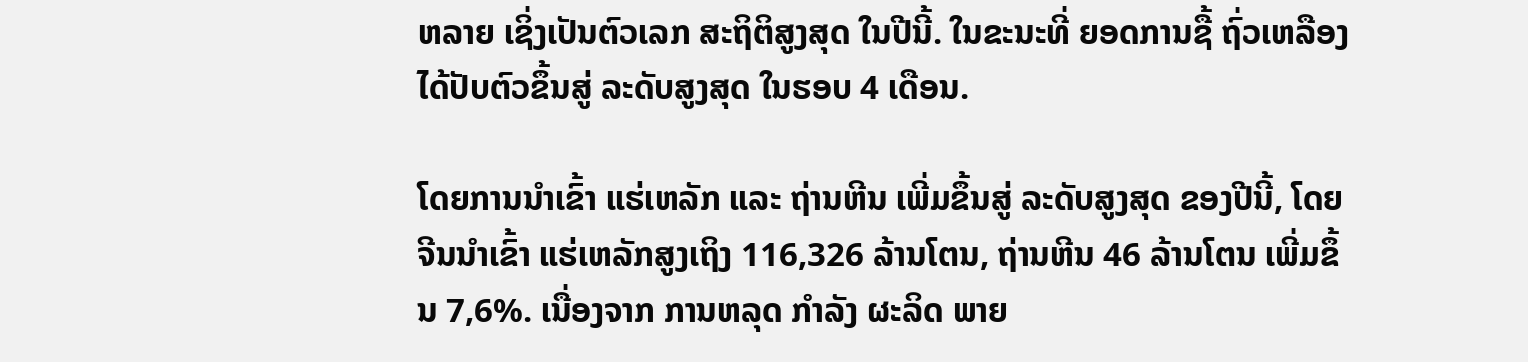ຫລາຍ ເຊິ່ງເປັນຕົວເລກ ສະຖິຕິສູງສຸດ ໃນປີນີ້. ໃນຂະນະທີ່ ຍອດການຊື້ ຖົ່ວເຫລືອງ ໄດ້ປັບຕົວຂຶ້ນສູ່ ລະດັບສູງສຸດ ໃນຮອບ 4 ເດືອນ.

ໂດຍການນຳເຂົ້າ ແຮ່ເຫລັກ ແລະ ຖ່ານຫີນ ເພີ່ມຂຶ້ນສູ່ ລະດັບສູງສຸດ ຂອງປີນີ້, ໂດຍ ຈີນນຳເຂົ້າ ແຮ່ເຫລັກສູງເຖິງ 116,326 ລ້ານໂຕນ, ຖ່ານຫີນ 46 ລ້ານໂຕນ ເພີ່ມຂຶ້ນ 7,6%. ເນື່ອງຈາກ ການຫລຸດ ກຳລັງ ຜະລິດ ພາຍ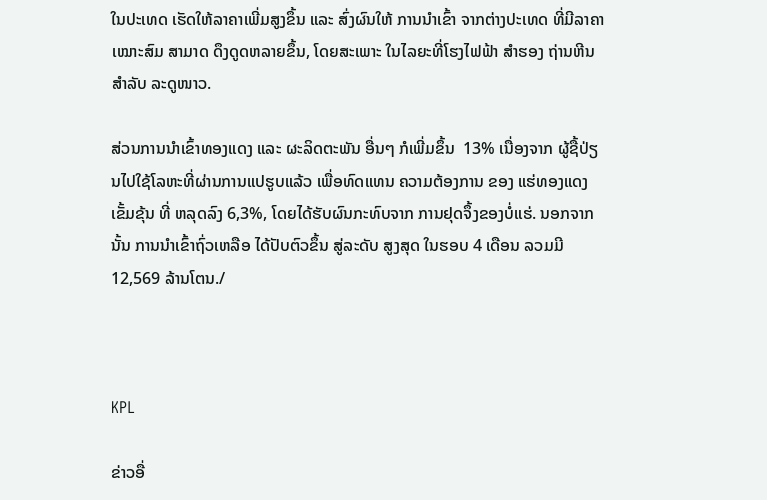ໃນປະເທດ ເຮັດໃຫ້ລາຄາເພີ່ມສູງຂຶ້ນ ແລະ ສົ່ງຜົນໃຫ້ ການນຳເຂົ້າ ຈາກຕ່າງປະເທດ ທີ່ມີລາຄາເໝາະສົມ ສາມາດ ດຶງດູດຫລາຍຂຶ້ນ, ໂດຍສະເພາະ ໃນໄລຍະທີ່ໂຮງໄຟຟ້າ ສຳຮອງ ຖ່ານຫີນ ສຳລັບ ລະດູໜາວ.

ສ່ວນການນຳເຂົ້າທອງແດງ ແລະ ຜະລິດຕະພັນ ອື່ນໆ ກໍເພີ່ມຂຶ້ນ  13% ເນື່ອງຈາກ ຜູ້ຊື້ປ່ຽນໄປໃຊ້ໂລຫະທີ່ຜ່ານການແປຮູບແລ້ວ ເພື່ອທົດແທນ ຄວາມຕ້ອງການ ຂອງ ແຮ່ທອງແດງ ເຂັ້ມຂຸ້ນ ທີ່ ຫລຸດລົງ 6,3%, ໂດຍໄດ້ຮັບຜົນກະທົບຈາກ ການຢຸດຈຶ້ງຂອງບໍ່ແຮ່. ນອກຈາກນັ້ນ ການນໍາເຂົ້າຖົ່ວເຫລືອ ໄດ້ປັບຕົວຂຶ້ນ ສູ່ລະດັບ ສູງສຸດ ໃນຮອບ 4 ເດືອນ ລວມມີ 12,569 ລ້ານໂຕນ./



KPL

ຂ່າວອື່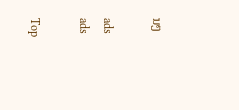ນໆ

ads
ads

Top